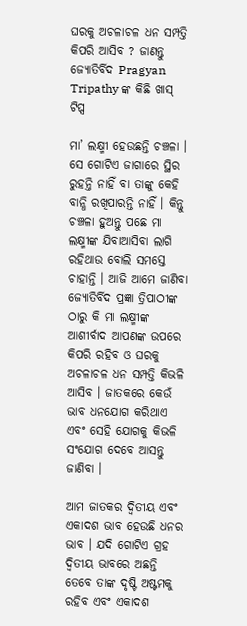ଘରକୁ ଅଚଳାଚଳ ଧନ ସମ୍ପତ୍ତି କିପରି ଆସିବ ? ଜାଣନ୍ତୁ ଜ୍ୟୋତିର୍ବିଦ Pragyan Tripathy ଙ୍କ କିଛି ଖାସ୍ ଟିପ୍ସ

ମା’ ଲକ୍ଷ୍ମୀ ହେଉଛନ୍ତି ଚଞ୍ଚଳା । ସେ ଗୋଟିଏ ଜାଗାରେ ସ୍ଥିର ରୁହନ୍ତି ନାହିଁ ବା ତାଙ୍କୁ କେହି ବାନ୍ଧି ରଖିପାରନ୍ତି ନାହିଁ । କିନ୍ତୁ ଚଞ୍ଚଳା ହୁଅନ୍ତୁ ପଛେ ମା ଲକ୍ଷ୍ମୀଙ୍କ ଯିବାଆସିବା ଲାଗି ରହିଥାଉ ବୋଲି ସମସ୍ତେ ଚାହାନ୍ତି । ଆଜି ଆମେ ଜାଣିବା ଜ୍ୟୋତିର୍ବିଦ ପ୍ରଜ୍ଞା ତ୍ରିପାଠୀଙ୍କ ଠାରୁ କି ମା ଲକ୍ଷ୍ମୀଙ୍କ ଆଶୀର୍ବାଦ ଆପଣଙ୍କ ଉପରେ କିପରି ରହିବ ଓ ଘରକୁ ଅଚଳାଚଳ ଧନ ସମ୍ପତ୍ତି କିଭଳି ଆସିବ । ଜାତକରେ କେଉଁ ଭାବ ଧନଯୋଗ କରିଥାଏ ଏବଂ ସେହି ଯୋଗକୁ କିଭଳି ସଂଯୋଗ ଦେବେ ଆସନ୍ତୁ ଜାଣିବା ।

ଆମ ଜାତକର ଦ୍ଵିତୀୟ ଏବଂ ଏକାଦଶ ଭାବ ହେଉଛି ଧନର ଭାବ । ଯଦି ଗୋଟିଏ ଗ୍ରହ ଦ୍ଵିତୀୟ ଭାବରେ ଅଛନ୍ତି ତେବେ ତାଙ୍କ ଦୃଷ୍ଟି ଅଷ୍ଟମକୁ ରହିବ ଏବଂ ଏକାଦଶ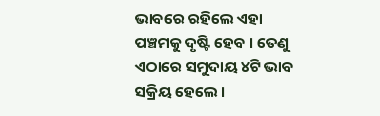ଭାବରେ ରହିଲେ ଏହା ପଞ୍ଚମକୁ ଦୃଷ୍ଟି ହେବ । ତେଣୁ ଏଠାରେ ସମୁଦାୟ ୪ଟି ଭାବ ସକ୍ରିୟ ହେଲେ ।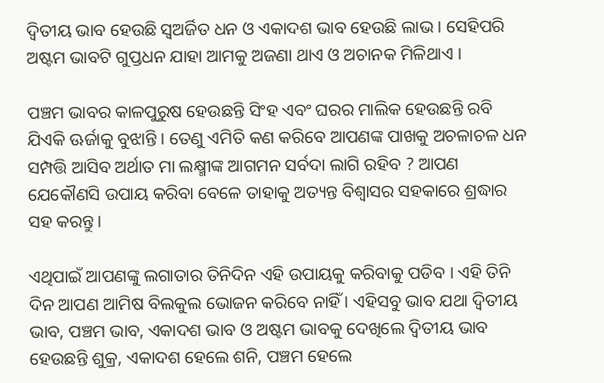ଦ୍ଵିତୀୟ ଭାବ ହେଉଛି ସ୍ଵଅର୍ଜିତ ଧନ ଓ ଏକାଦଶ ଭାବ ହେଉଛି ଲାଭ । ସେହିପରି ଅଷ୍ଟମ ଭାବଟି ଗୁପ୍ତଧନ ଯାହା ଆମକୁ ଅଜଣା ଥାଏ ଓ ଅଚାନକ ମିଳିଥାଏ ।

ପଞ୍ଚମ ଭାବର କାଳପୁରୁଷ ହେଉଛନ୍ତି ସିଂହ ଏବଂ ଘରର ମାଲିକ ହେଉଛନ୍ତି ରବି ଯିଏକି ଊର୍ଜାକୁ ବୁଝାନ୍ତି । ତେଣୁ ଏମିତି କଣ କରିବେ ଆପଣଙ୍କ ପାଖକୁ ଅଚଳାଚଳ ଧନ ସମ୍ପତ୍ତି ଆସିବ ଅର୍ଥାତ ମା ଲକ୍ଷ୍ମୀଙ୍କ ଆଗମନ ସର୍ବଦା ଲାଗି ରହିବ ? ଆପଣ ଯେକୌଣସି ଉପାୟ କରିବା ବେଳେ ତାହାକୁ ଅତ୍ୟନ୍ତ ବିଶ୍ବାସର ସହକାରେ ଶ୍ରଦ୍ଧାର ସହ କରନ୍ତୁ ।

ଏଥିପାଇଁ ଆପଣଙ୍କୁ ଲଗାତାର ତିନିଦିନ ଏହି ଉପାୟକୁ କରିବାକୁ ପଡିବ । ଏହି ତିନି ଦିନ ଆପଣ ଆମିଷ ବିଲକୁଲ ଭୋଜନ କରିବେ ନାହିଁ । ଏହିସବୁ ଭାବ ଯଥା ଦ୍ଵିତୀୟ ଭାବ, ପଞ୍ଚମ ଭାବ, ଏକାଦଶ ଭାବ ଓ ଅଷ୍ଟମ ଭାବକୁ ଦେଖିଲେ ଦ୍ଵିତୀୟ ଭାବ ହେଉଛନ୍ତି ଶୁକ୍ର, ଏକାଦଶ ହେଲେ ଶନି, ପଞ୍ଚମ ହେଲେ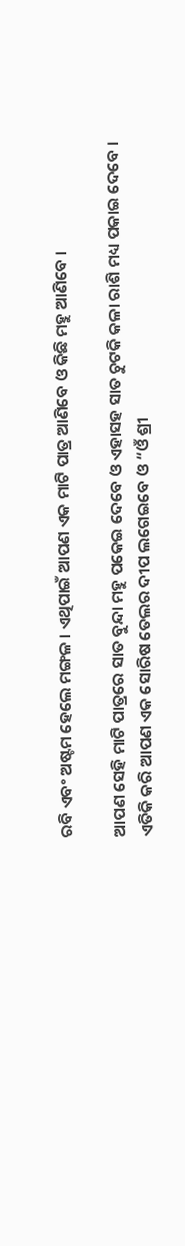ରବି ଏବଂ ଅଷ୍ଟମ ହେଲେ ମଙ୍ଗଳ । ଏଥିପାଇଁ ଆପଣ ଏକ ମାଟି ପାତ୍ର ଆଣିବେ ଓ କିଛି ମହୁ ଆଣିବେ ।

ଆପଣ ସେହି ମାଟି ପାତ୍ରରେ ସାତ ବୁନ୍ଦା ମହୁ ପକେଇ ଦେବେ ଓ ଏହାସହ ସାତ ଚୁଟକି କଳା ରାଶି ମଧ୍ୟ ପକାଇ ଦେବେ । ଏତିକି କରି ଆପଣ ଏକ ସୋରିଷ ତେଲର ଦୀପ ଲଗେଇବେ ଓ “ଓଁ ଶ୍ରୀ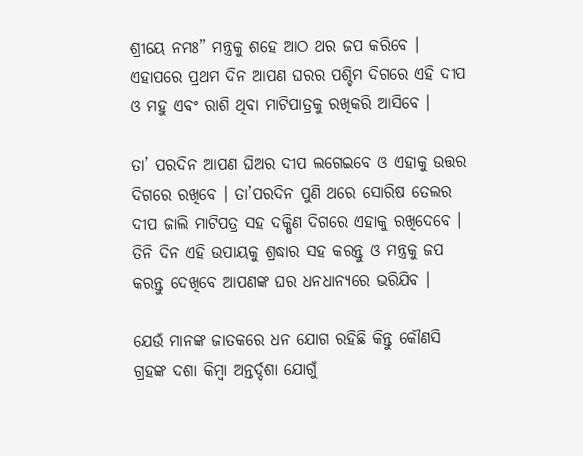ଶ୍ରୀୟେ ନମଃ” ମନ୍ତ୍ରକୁ ଶହେ ଆଠ ଥର ଜପ କରିବେ । ଏହାପରେ ପ୍ରଥମ ଦିନ ଆପଣ ଘରର ପଶ୍ଚିମ ଦିଗରେ ଏହି ଦୀପ ଓ ମହୁ ଏବଂ ରାଶି ଥିବା ମାଟିପାତ୍ରକୁ ରଖିକରି ଆସିବେ ।

ତା’ ପରଦିନ ଆପଣ ଘିଅର ଦୀପ ଲଗେଇବେ ଓ ଏହାକୁ ଉତ୍ତର ଦିଗରେ ରଖିବେ । ତା’ପରଦିନ ପୁଣି ଥରେ ସୋରିଷ ତେଲର ଦୀପ ଜାଲି ମାଟିପତ୍ର ସହ ଦକ୍ଷିଣ ଦିଗରେ ଏହାକୁ ରଖିଦେବେ । ତିନି ଦିନ ଏହି ଉପାୟକୁ ଶ୍ରଦ୍ଧାର ସହ କରନ୍ତୁ ଓ ମନ୍ତ୍ରକୁ ଜପ କରନ୍ତୁ ଦେଖିବେ ଆପଣଙ୍କ ଘର ଧନଧାନ୍ୟରେ ଭରିଯିବ ।

ଯେଉଁ ମାନଙ୍କ ଜାତକରେ ଧନ ଯୋଗ ରହିଛି କିନ୍ତୁ କୌଣସି ଗ୍ରହଙ୍କ ଦଶା କିମ୍ବା ଅନ୍ତର୍ଦ୍ଦଶା ଯୋଗୁଁ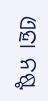ଏହା ନଷ୍ଟ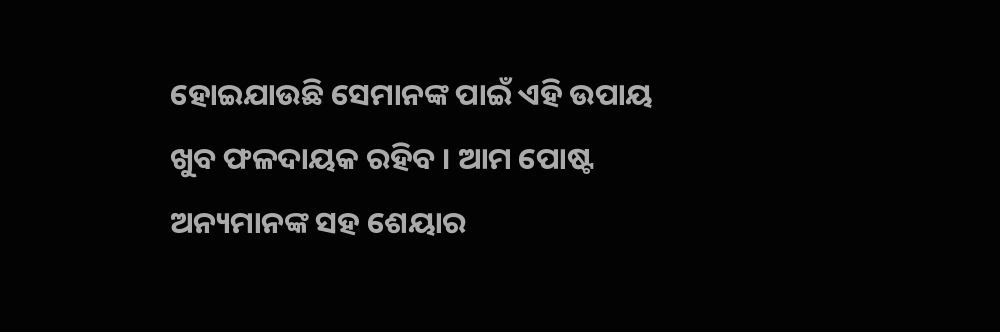ହୋଇଯାଉଛି ସେମାନଙ୍କ ପାଇଁ ଏହି ଉପାୟ ଖୁବ ଫଳଦାୟକ ରହିବ । ଆମ ପୋଷ୍ଟ ଅନ୍ୟମାନଙ୍କ ସହ ଶେୟାର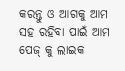କରନ୍ତୁ ଓ ଆଗକୁ ଆମ ସହ ରହିବା ପାଇଁ ଆମ ପେଜ୍ କୁ ଲାଇକ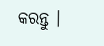କରନ୍ତୁ ।